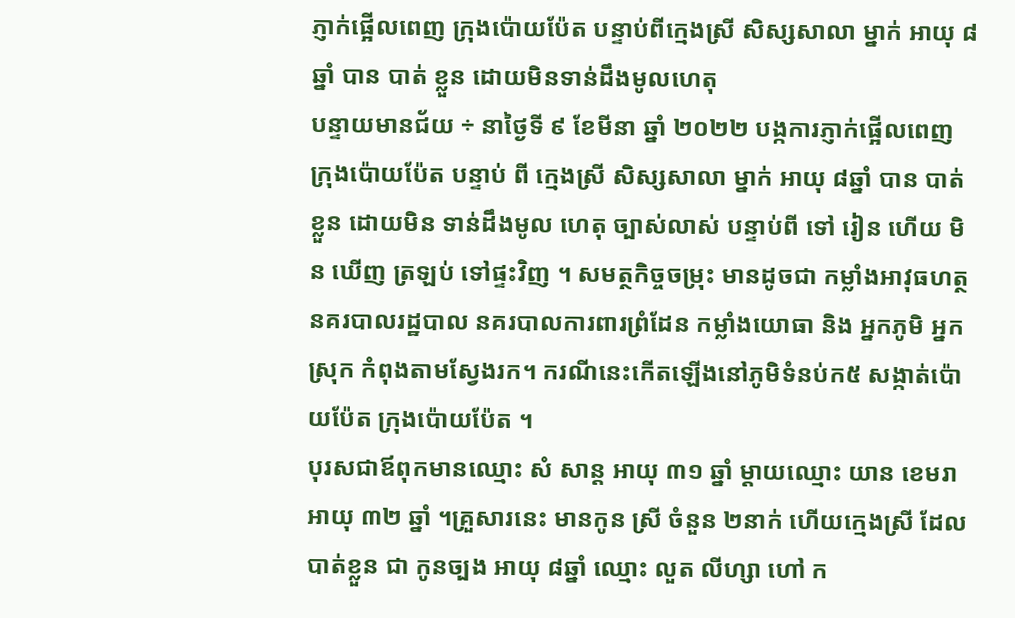ភ្ញាក់ផ្អើលពេញ ក្រុងប៉ោយប៉ែត បន្ទាប់ពីក្មេងស្រី សិស្សសាលា ម្នាក់ អាយុ ៨ឆ្នាំ បាន បាត់ ខ្លួន ដោយមិនទាន់ដឹងមូលហេតុ
បន្ទាយមានជ័យ ÷ នាថ្ងៃទី ៩ ខែមីនា ឆ្នាំ ២០២២ បង្កការភ្ញាក់ផ្អើលពេញ ក្រុងប៉ោយប៉ែត បន្ទាប់ ពី ក្មេងស្រី សិស្សសាលា ម្នាក់ អាយុ ៨ឆ្នាំ បាន បាត់ ខ្លួន ដោយមិន ទាន់ដឹងមូល ហេតុ ច្បាស់លាស់ បន្ទាប់ពី ទៅ រៀន ហើយ មិន ឃើញ ត្រឡប់ ទៅផ្ទះវិញ ។ សមត្ថកិច្ចចម្រុះ មានដូចជា កម្លាំងអាវុធហត្ថ នគរបាលរដ្ឋបាល នគរបាលការពារព្រំដែន កម្លាំងយោធា និង អ្នកភូមិ អ្នកស្រុក កំពុងតាមស្វែងរក។ ករណីនេះកើតឡើងនៅភូមិទំនប់ក៥ សង្កាត់ប៉ោយប៉ែត ក្រុងប៉ោយប៉ែត ។
បុរសជាឪពុកមានឈ្មោះ សំ សាន្ត អាយុ ៣១ ឆ្នាំ ម្តាយឈ្មោះ យាន ខេមរា អាយុ ៣២ ឆ្នាំ ។គ្រួសារនេះ មានកូន ស្រី ចំនួន ២នាក់ ហើយក្មេងស្រី ដែល បាត់ខ្លួន ជា កូនច្បង អាយុ ៨ឆ្នាំ ឈ្មោះ លួត លីហ្សា ហៅ ក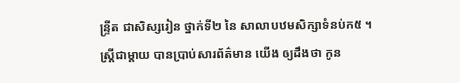ន្ទ្រីត ជាសិស្សរៀន ថ្នាក់ទី២ នៃ សាលាបឋមសិក្សាទំនប់ក៥ ។
ស្ត្រីជាម្តាយ បានប្រាប់សារព័ត៌មាន យើង ឲ្យដឹងថា កូន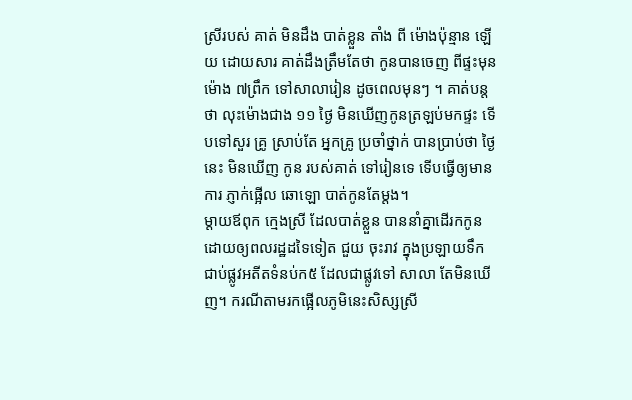ស្រីរបស់ គាត់ មិនដឹង បាត់ខ្លួន តាំង ពី ម៉ោងប៉ុន្មាន ឡើយ ដោយសារ គាត់ដឹងត្រឹមតែថា កូនបានចេញ ពីផ្ទះមុនម៉ោង ៧ព្រឹក ទៅសាលារៀន ដូចពេលមុនៗ ។ គាត់បន្តថា លុះម៉ោងជាង ១១ ថ្ងៃ មិនឃើញកូនត្រឡប់មកផ្ទះ ទើបទៅសួរ គ្រូ ស្រាប់តែ អ្នកគ្រូ ប្រចាំថ្នាក់ បានប្រាប់ថា ថ្ងៃនេះ មិនឃើញ កូន របស់គាត់ ទៅរៀនទេ ទើបធ្វើឲ្យមានការ ភ្ញាក់ផ្អើល ឆោឡោ បាត់កូនតែម្តង។
ម្តាយឪពុក ក្មេងស្រី ដែលបាត់ខ្លួន បាននាំគ្នាដើរកកូន ដោយឲ្យពលរដ្ឋដទៃទៀត ជួយ ចុះរាវ ក្នុងប្រឡាយទឹក ជាប់ផ្លូវអតីតទំនប់ក៥ ដែលជាផ្លូវទៅ សាលា តែមិនឃើញ។ ករណីតាមរកផ្អើលភូមិនេះសិស្សស្រី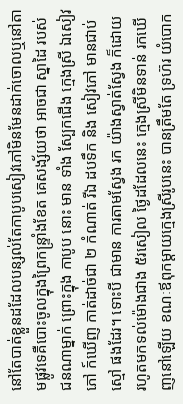នៅតែបាត់ខ្លួនដដែលបន្សល់តែកាបូបសៀវភៅមិនមែនដាក់ចោលឬនៅតាមផ្លូវទេគឺបោះចូលក្នុងព្រៃកន្ទ្រាំងខែត គេសង្ស័យថា អាចជា ស្នាដៃ របស់ ជនណាម្នាក់ ព្រោះក្នុង កាបូប នោះ មាន ទាំង ស្បែកជើង ក្មេងស្រី ឯសៀវភៅ ក៍ឃើញ កាត់ដាច់ជា ២ កំណាត់ រីឯ ដបទឹក និង សៀវភៅ មានជាប់ ស្មៅ ផងដែរ។ ទោះបី ជាមាន ការតាមស្វែង រក យ៉ាងស្វាត់ស្វែង ក៏ដោយ រហូតមកទល់ម៉ោងជាង ៥រសៀល ថ្ងៃដដែលនេះ ក្មេងស្រីមិនទាន់ រកឃើញនៅឡើយ ខណៈឪពុកម្តាយក្មេងស្រីរូបនេះ បានត្រឹមតែ ទ្រហ៊រ យំបោក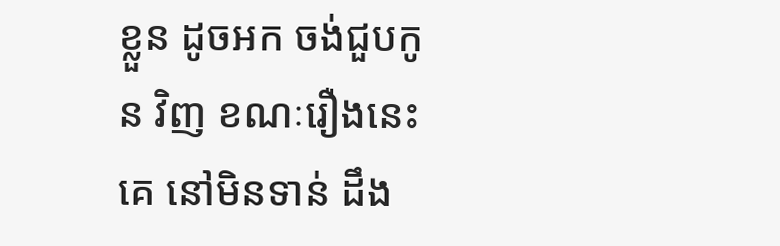ខ្លួន ដូចអក ចង់ជួបកូន វិញ ខណៈរឿងនេះ គេ នៅមិនទាន់ ដឹង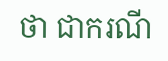ថា ជាករណី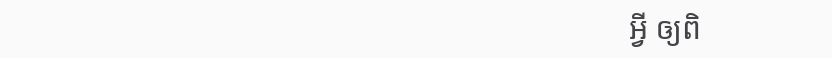អ្វី ឲ្យពិ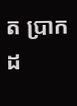ត ប្រាកដ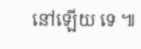នៅឡើយ ទេ ៕